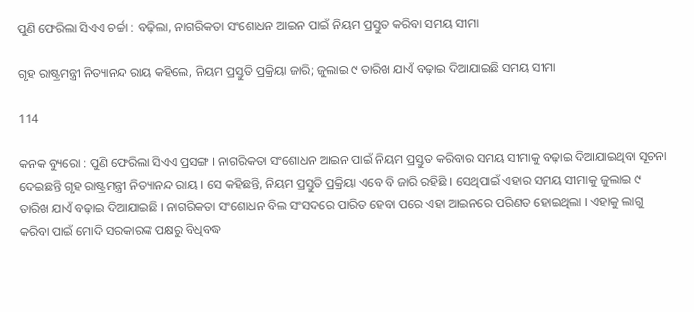ପୁଣି ଫେରିଲା ସିଏଏ ଚର୍ଚ୍ଚା : ବଢ଼ିଲା, ନାଗରିକତା ସଂଶୋଧନ ଆଇନ ପାଇଁ ନିୟମ ପ୍ରସ୍ତୁତ କରିବା ସମୟ ସୀମା

ଗୃହ ରାଷ୍ଟ୍ରମନ୍ତ୍ରୀ ନିତ୍ୟାନନ୍ଦ ରାୟ କହିଲେ, ନିୟମ ପ୍ରସ୍ତୁତି ପ୍ରକ୍ରିୟା ଜାରି; ଜୁଲାଇ ୯ ତାରିଖ ଯାଏଁ ବଢ଼ାଇ ଦିଆଯାଇଛି ସମୟ ସୀମା

114

କନକ ବ୍ୟୁରୋ : ପୁଣି ଫେରିଲା ସିଏଏ ପ୍ରସଙ୍ଗ । ନାଗରିକତା ସଂଶୋଧନ ଆଇନ ପାଇଁ ନିୟମ ପ୍ରସ୍ତୁତ କରିବାର ସମୟ ସୀମାକୁ ବଢ଼ାଇ ଦିଆଯାଇଥିବା ସୂଚନା ଦେଇଛନ୍ତି ଗୃହ ରାଷ୍ଟ୍ରମନ୍ତ୍ରୀ ନିତ୍ୟାନନ୍ଦ ରାୟ । ସେ କହିଛନ୍ତି, ନିୟମ ପ୍ରସ୍ତୁତି ପ୍ରକ୍ରିୟା ଏବେ ବି ଜାରି ରହିଛି । ସେଥିପାଇଁ ଏହାର ସମୟ ସୀମାକୁ ଜୁଲାଇ ୯ ତାରିଖ ଯାଏଁ ବଢ଼ାଇ ଦିଆଯାଇଛି । ନାଗରିକତା ସଂଶୋଧନ ବିଲ ସଂସଦରେ ପାରିତ ହେବା ପରେ ଏହା ଆଇନରେ ପରିଣତ ହୋଇଥିଲା । ଏହାକୁ ଲାଗୁ କରିବା ପାଇଁ ମୋଦି ସରକାରଙ୍କ ପକ୍ଷରୁ ବିଧିବଦ୍ଧ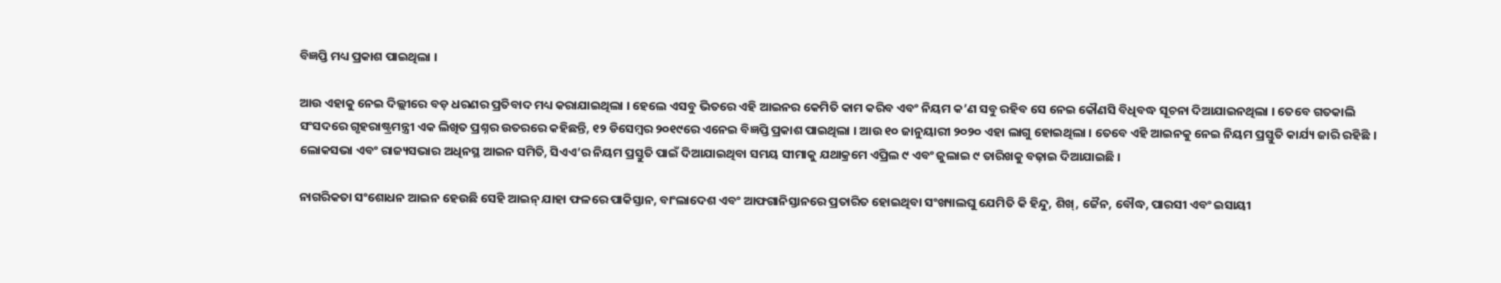ବିଜ୍ଞପ୍ତି ମଧ୍ୟ ପ୍ରକାଶ ପାଇଥିଲା ।

ଆଉ ଏହାକୁ ନେଇ ଦିଲ୍ଲୀରେ ବଡ଼ ଧରଣର ପ୍ରତିବାଦ ମଧ୍ୟ କରାଯାଇଥିଲା । ହେଲେ ଏସବୁ ଭିତରେ ଏହି ଆଇନର କେମିତି କାମ କରିବ ଏବଂ ନିୟମ କ’ଣ ସବୁ ରହିବ ସେ ନେଇ କୌଣସି ବିଧିବଦ୍ଧ ସୂଚନା ଦିଆଯାଇନଥିଲା । ତେବେ ଗତକାଲି ସଂସଦରେ ଗୃହରାଷ୍ଟ୍ରମନ୍ତ୍ରୀ ଏକ ଲିଖିତ ପ୍ରଶ୍ନର ଉତରରେ କହିଛନ୍ତି, ୧୨ ଡିସେମ୍ବର ୨୦୧୯ରେ ଏନେଇ ବିଜ୍ଞପ୍ତି ପ୍ରକାଶ ପାଇଥିଲା । ଆଉ ୧୦ ଜାନୁୟାରୀ ୨୦୨୦ ଏହା ଲାଗୁ ହୋଇଥିଲା । ତେବେ ଏହି ଆଇନକୁ ନେଇ ନିୟମ ପ୍ରସ୍ତୁତି କାର୍ଯ୍ୟ ଜାରି ରହିଛି । ଲୋକସଭା ଏବଂ ରାଜ୍ୟସଭାର ଅଧିନସ୍ଥ ଆଇନ ସମିତି, ସିଏଏ’ର ନିୟମ ପ୍ରସ୍ତୁତି ପାଇଁ ଦିଆଯାଇଥିବା ସମୟ ସୀମାକୁ ଯଥାକ୍ରମେ ଏପ୍ରିଲ ୯ ଏବଂ ଜୁଲାଇ ୯ ତାରିଖକୁ ବଢ଼ାଇ ଦିଆଯାଇଛି ।

ନାଗରିକତା ସଂଶୋଧନ ଆଇନ ହେଉଛି ସେହି ଆଇନ୍ ଯାହା ଫଳରେ ପାକିସ୍ତାନ, ବାଂଲାଦେଶ ଏବଂ ଆଫଗାନିସ୍ତାନରେ ପ୍ରତାରିତ ହୋଇଥିବା ସଂଖ୍ୟାଲଘୁ ଯେମିତି କି ହିନ୍ଦୁ, ଶିଖ୍, ଜୈନ, ବୌଦ୍ଧ, ପାରସୀ ଏବଂ ଇସାୟୀ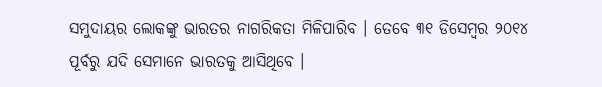ସମୁଦାୟର ଲୋକଙ୍କୁ ଭାରତର ନାଗରିକତା ମିଳିପାରିବ । ତେବେ ୩୧ ଡିସେମ୍ବର ୨୦୧୪ ପୂର୍ବରୁ ଯଦି ସେମାନେ ଭାରତକୁ ଆସିଥିବେ ।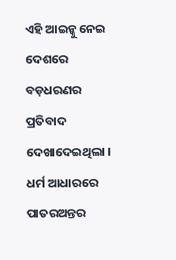ଏହି ଆଇନ୍କୁ ନେଇ ଦେଶରେ ବଡ଼ଧରଣର ପ୍ରତିବାଦ ଦେଖାଦେଇଥିଲା । ଧର୍ମ ଆଧାରରେ ପାତରଅନ୍ତର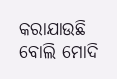କରାଯାଉଛି ବୋଲି ମୋଦି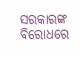ସରକାରଙ୍କ ବିରୋଧରେ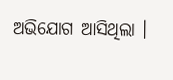ଅଭିଯୋଗ ଆସିଥିଲା ।